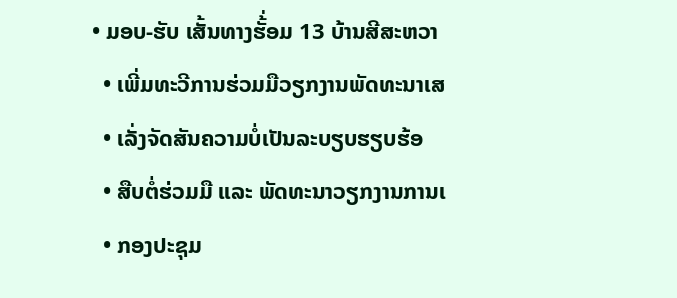• ມອບ-ຮັບ ເສັ້ນທາງຮັ້່ອມ 13 ບ້ານສີສະຫວາ
  • ເພີ່ມທະວີການຮ່ວມມືວຽກງານພັດທະນາເສ
  • ເລັ່ງຈັດສັນຄວາມບໍ່ເປັນລະບຽບຮຽບຮ້ອ
  • ສືບຕໍ່ຮ່ວມມື ແລະ ພັດທະນາວຽກງານການເ
  • ກອງປະຊຸມ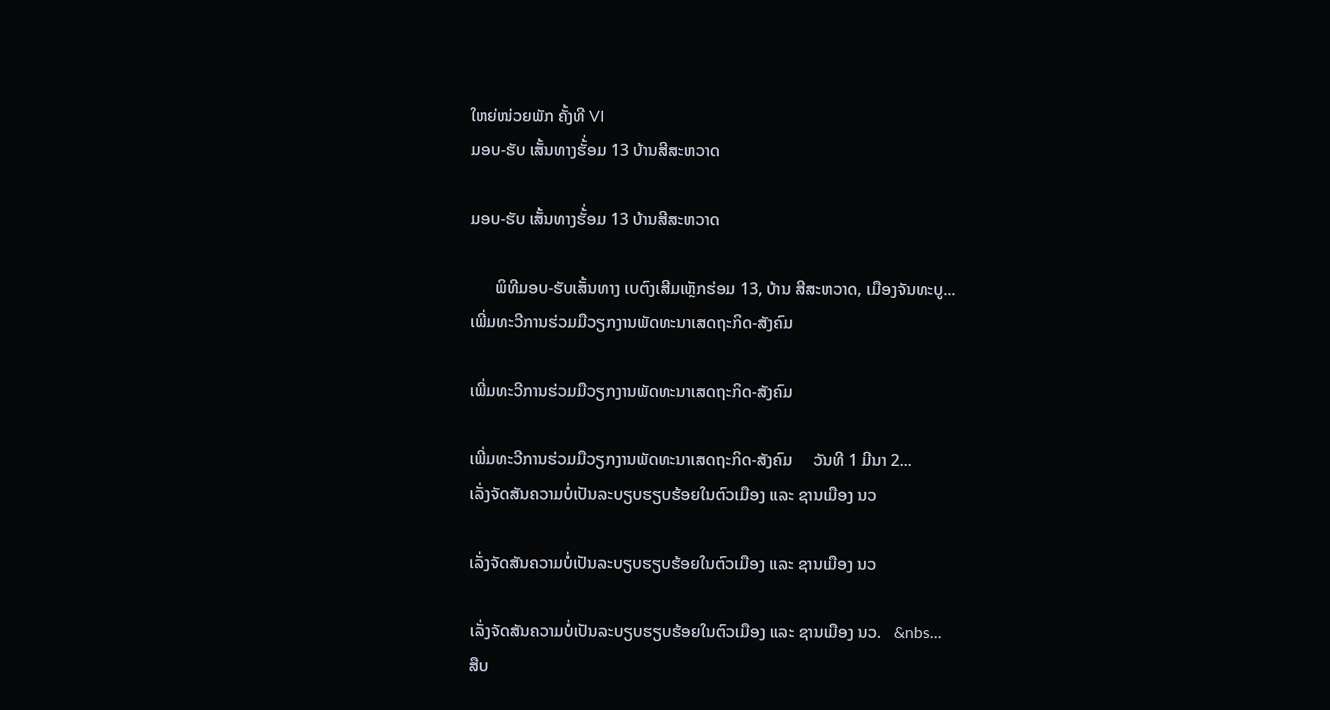ໃຫຍ່ໜ່ວຍພັກ ຄັ້ງທີ VI
ມອບ-ຮັບ ເສັ້ນທາງຮັ້່ອມ 13 ບ້ານສີສະຫວາດ

ມອບ-ຮັບ ເສັ້ນທາງຮັ້່ອມ 13 ບ້ານສີສະຫວາດ

      ພິທີມອບ-ຮັບເສັ້ນທາງ ເບຕົງເສີມເຫຼັກຮ່ອມ 13, ບ້ານ ສີສະຫວາດ, ເມືອງຈັນທະບູ...
ເພີ່ມທະວີການຮ່ວມມືວຽກງານພັດທະນາເສດຖະກິດ-ສັງຄົມ

ເພີ່ມທະວີການຮ່ວມມືວຽກງານພັດທະນາເສດຖະກິດ-ສັງຄົມ

ເພີ່ມທະວີການຮ່ວມມືວຽກງານພັດທະນາເສດຖະກິດ-ສັງຄົມ     ວັນທີ 1 ມີນາ 2...
ເລັ່ງຈັດສັນຄວາມບໍ່ເປັນລະບຽບຮຽບຮ້ອຍໃນຕົວເມືອງ ແລະ ຊານເມືອງ ນວ

ເລັ່ງຈັດສັນຄວາມບໍ່ເປັນລະບຽບຮຽບຮ້ອຍໃນຕົວເມືອງ ແລະ ຊານເມືອງ ນວ

ເລັ່ງຈັດສັນຄວາມບໍ່ເປັນລະບຽບຮຽບຮ້ອຍໃນຕົວເມືອງ ແລະ ຊານເມືອງ ນວ.   &nbs...
ສືບ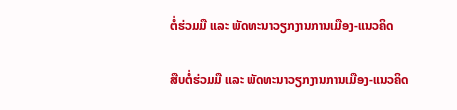ຕໍ່ຮ່ວມມື ແລະ ພັດທະນາວຽກງານການເມືອງ-ແນວຄິດ

ສືບຕໍ່ຮ່ວມມື ແລະ ພັດທະນາວຽກງານການເມືອງ-ແນວຄິດ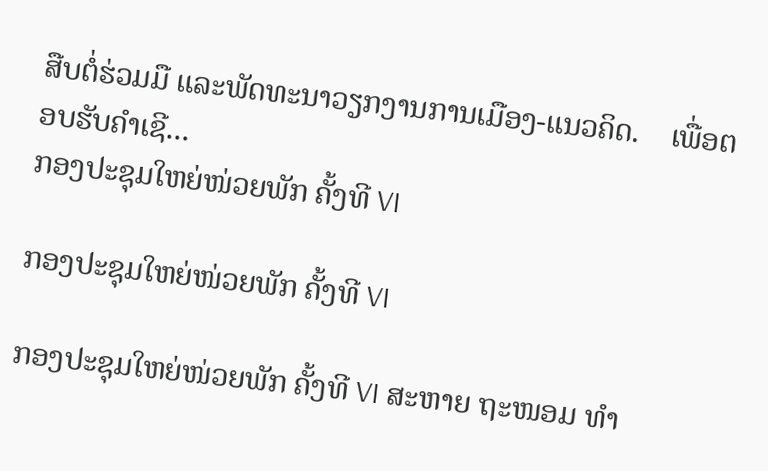ສືບຕໍ່ຮ່ວມມື ແລະພັດທະນາວຽກງານການເມືອງ-ແນວຄິດ.    ເພື່ອຕອບຮັບຄຳເຊີ...
ກອງປະຊຸມໃຫຍ່ໜ່ວຍພັກ ຄັ້ງທີ VI

ກອງປະຊຸມໃຫຍ່ໜ່ວຍພັກ ຄັ້ງທີ VI

ກອງປະຊຸມໃຫຍ່ໜ່ວຍພັກ ຄັ້ງທີ VI ສະຫາຍ ຖະໜອມ ທຳ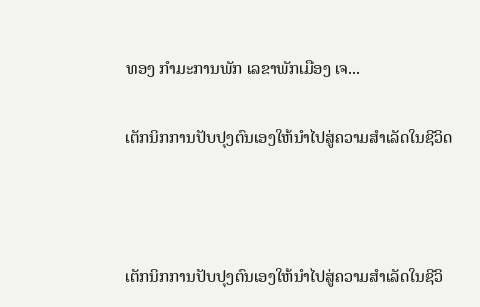ທອງ ກຳມະການພັກ ເລຂາພັກເມືອງ ເຈ...

ເຕັກນິກການປັບປຸງຕົນເອງໃຫ້ນຳໄປສູ່ຄວາມສຳເລັດໃນຊີວິດ



ເຕັກນິກການປັບປຸງຕົນເອງໃຫ້ນຳໄປສູ່ຄວາມສຳເລັດໃນຊີວິ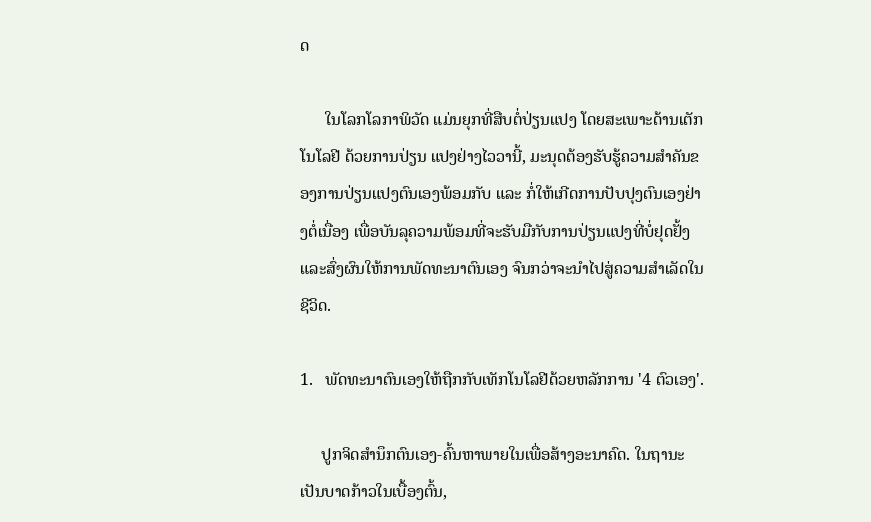ດ

      ໃນໂລກໂລກາພິວັດ ແມ່ນຍຸກທີ່ສືບຕໍ່ປ່ຽນແປງ ໂດຍສະເພາະດ້ານເຕັກໂນໂລຢີ ດ້ວຍການປ່ຽນ ແປງຢ່າງໄວວານີ້, ມະນຸດຕ້ອງຮັບຮູ້ຄວາມສຳຄັນຂອງການປ່ຽນແປງຕົນເອງພ້ອມກັບ ແລະ ກໍ່ໃຫ້ເກີດການປັບປຸງຕົນເອງຢ່າງຕໍ່ເນື່ອງ ເພື່ອບັນລຸຄວາມພ້ອມທີ່ຈະຮັບມືກັບການປ່ຽນແປງທີ່ບໍ່ຢຸດຢັ້ງ ແລະສົ່ງຜົນໃຫ້ການພັດທະນາຕົນເອງ ຈົນກວ່າຈະນຳໄປສູ່ຄວາມສຳເລັດໃນຊີວິດ.

1.   ພັດທະນາຕົນເອງໃຫ້ຖືກກັບເທັກໂນໂລຢີດ້ວຍຫລັກການ '4 ຕົວເອງ'.

     ປູກຈິດສຳນຶກຕົນເອງ-ຄົ້ນຫາພາຍໃນເພື່ອສ້າງອະນາຄົດ. ໃນຖານະເປັນບາດກ້າວໃນເບື້ອງຕົ້ນ,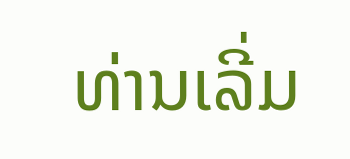ທ່ານເລີ່ມ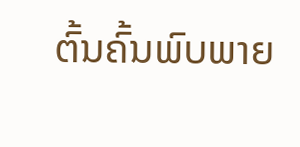ຕົ້ນຄົ້ນພົບພາຍ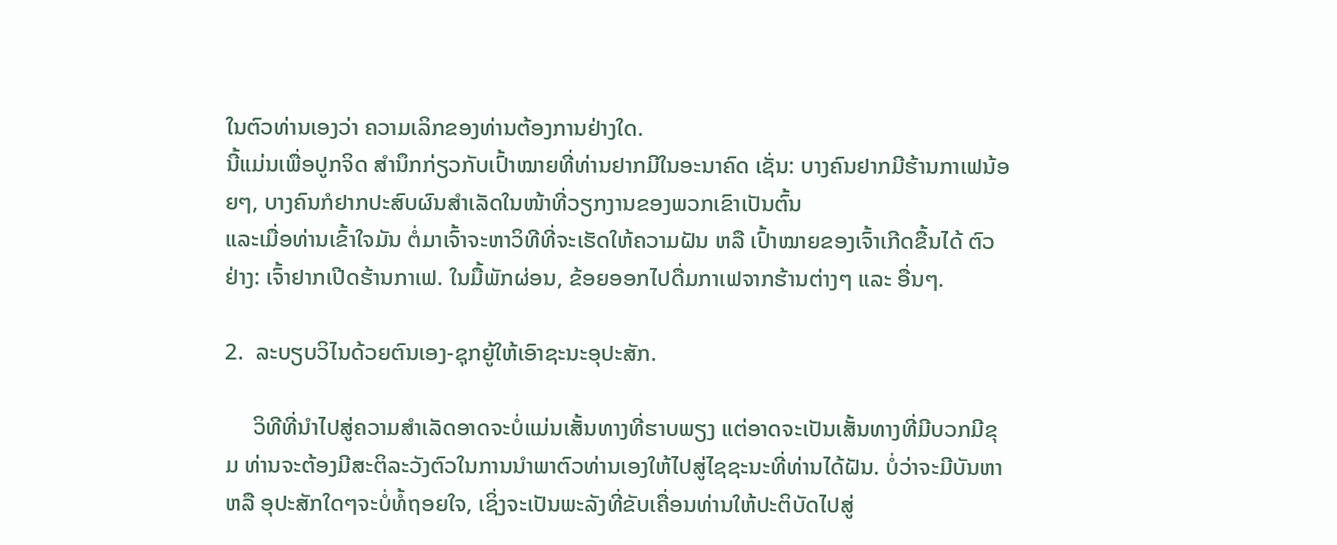ໃນຕົວທ່ານເອງວ່າ ຄວາມເລິກຂອງທ່ານຕ້ອງການຢ່າງໃດ.
ນີ້ແມ່ນເພື່ອປູກຈິດ ສຳນຶກກ່ຽວກັບເປົ້າໝາຍທີ່ທ່ານຢາກມີໃນອະນາຄົດ ເຊັ່ນ: ບາງຄົນຢາກມີຮ້ານກາເຟນ້ອຍໆ, ບາງຄົນກໍຢາກປະສົບຜົນສຳເລັດໃນໜ້າທີ່ວຽກງານຂອງພວກເຂົາເປັນຕົ້ນ
ແລະເມື່ອທ່ານເຂົ້າໃຈມັນ ຕໍ່ມາເຈົ້າຈະຫາວິທີທີ່ຈະເຮັດໃຫ້ຄວາມຝັນ ຫລື ເປົ້າໝາຍຂອງເຈົ້າເກີດຂື້ນໄດ້ ຕົວຢ່າງ: ເຈົ້າຢາກເປີດຮ້ານກາເຟ. ໃນມື້ພັກຜ່ອນ, ຂ້ອຍອອກໄປດື່ມກາເຟຈາກຮ້ານຕ່າງໆ ແລະ ອື່ນໆ.

2.  ລະບຽບວິໄນດ້ວຍຕົນເອງ-ຊຸກຍູ້ໃຫ້ເອົາຊະນະອຸປະສັກ.

     ວິທີທີ່ນຳໄປສູ່ຄວາມສຳເລັດອາດຈະບໍ່ແມ່ນເສັ້ນທາງທີ່ຮາບພຽງ ແຕ່ອາດຈະເປັນເສັ້ນທາງທີ່ມີບວກມີຂຸມ ທ່ານຈະຕ້ອງມີສະຕິລະວັງຕົວໃນການນຳພາຕົວທ່ານເອງໃຫ້ໄປສູ່ໄຊຊະນະທີ່ທ່ານໄດ້ຝັນ. ບໍ່ວ່າຈະມີບັນຫາ ຫລື ອຸປະສັກໃດໆຈະບໍ່ທໍ້ຖອຍໃຈ, ເຊິ່ງຈະເປັນພະລັງທີ່ຂັບເຄື່ອນທ່ານໃຫ້ປະຕິບັດໄປສູ່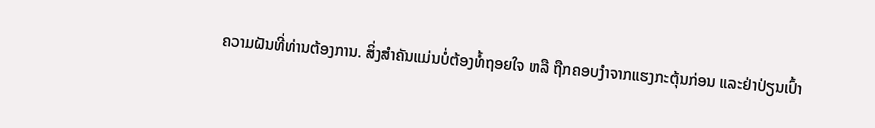ຄວາມຝັນທີ່ທ່ານຕ້ອງການ. ສິ່ງສຳຄັນແມ່ນບໍ່ຕ້ອງທໍ້ຖອຍໃຈ ຫລື ຖືກຄອບງຳຈາກແຮງກະຕຸ້ນກ່ອນ ແລະຢ່າປ່ຽນເປົ້າ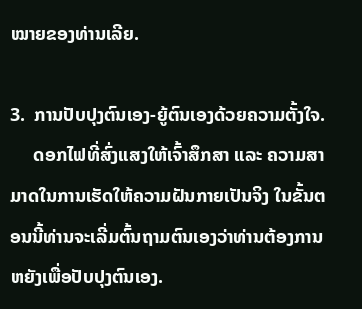ໝາຍຂອງທ່ານເລີຍ.

3.  ການປັບປຸງຕົນເອງ-ຍູ້ຕົນເອງດ້ວຍຄວາມຕັ້ງໃຈ.
     ດອກໄຟທີ່ສົ່ງແສງໃຫ້ເຈົ້າສຶກສາ ແລະ ຄວາມສາມາດໃນການເຮັດໃຫ້ຄວາມຝັນກາຍເປັນຈິງ ໃນຂັ້ນຕອນນີ້ທ່ານຈະເລີ່ມຕົ້ນຖາມຕົນເອງວ່າທ່ານຕ້ອງການຫຍັງເພື່ອປັບປຸງຕົນເອງ.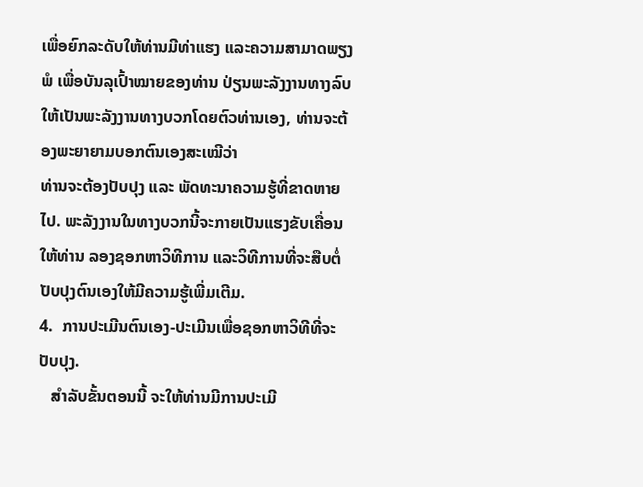ເພື່ອຍົກລະດັບໃຫ້ທ່ານມີທ່າແຮງ ແລະຄວາມສາມາດພຽງພໍ ເພື່ອບັນລຸເປົ້າໝາຍຂອງທ່ານ ປ່ຽນພະລັງງານທາງລົບໃຫ້ເປັນພະລັງງານທາງບວກໂດຍຕົວທ່ານເອງ, ທ່ານຈະຕ້ອງພະຍາຍາມບອກຕົນເອງສະເໝີວ່າ
ທ່ານຈະຕ້ອງປັບປຸງ ແລະ ພັດທະນາຄວາມຮູ້ທີ່ຂາດຫາຍໄປ. ພະລັງງານໃນທາງບວກນີ້ຈະກາຍເປັນແຮງຂັບເຄື່ອນໃຫ້ທ່ານ ລອງຊອກຫາວິທີການ ແລະວິທີການທີ່ຈະສືບຕໍ່ປັບປຸງຕົນເອງໃຫ້ມີຄວາມຮູ້ເພີ່ມເຕີມ.
4.  ການປະເມີນຕົນເອງ-ປະເມີນເພື່ອຊອກຫາວິທີທີ່ຈະປັບປຸງ.
   ສຳລັບຂັ້ນຕອນນີ້ ຈະໃຫ້ທ່ານມີການປະເມີ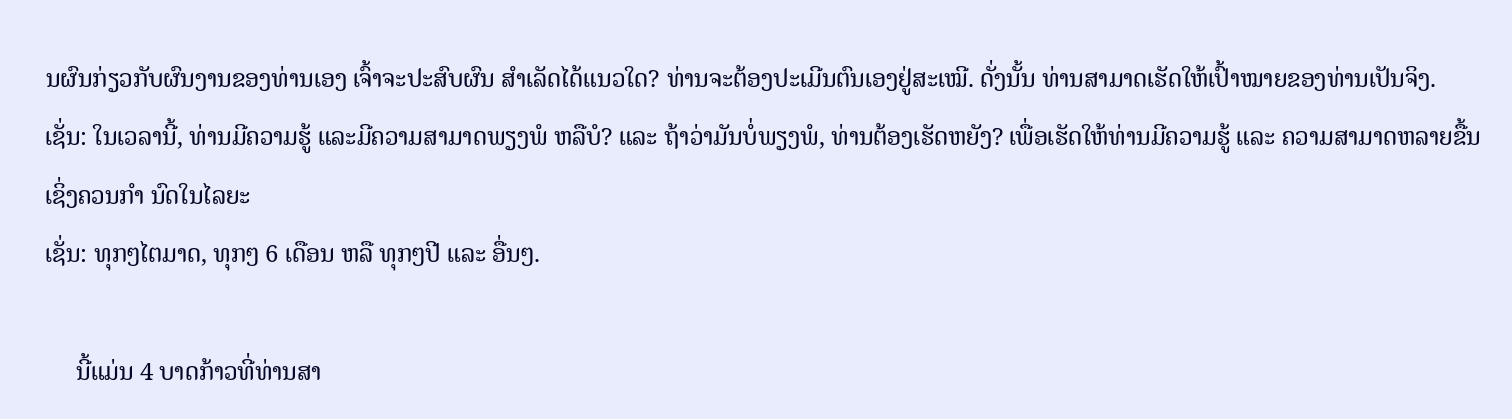ນຜົນກ່ຽວກັບຜົນງານຂອງທ່ານເອງ ເຈົ້າຈະປະສົບຜົນ ສຳເລັດໄດ້ແນວໃດ? ທ່ານຈະຕ້ອງປະເມີນຕົນເອງຢູ່ສະເໝີ. ດັ່ງນັ້ນ ທ່ານສາມາດເຮັດໃຫ້ເປົ້າໝາຍຂອງທ່ານເປັນຈິງ.
ເຊັ່ນ: ໃນເວລານີ້, ທ່ານມີຄວາມຮູ້ ແລະມີຄວາມສາມາດພຽງພໍ ຫລືບໍ? ແລະ ຖ້າວ່າມັນບໍ່ພຽງພໍ, ທ່ານຕ້ອງເຮັດຫຍັງ? ເພື່ອເຮັດໃຫ້ທ່ານມີຄວາມຮູ້ ແລະ ຄວາມສາມາດຫລາຍຂື້ນ ເຊິ່ງຄວນກຳ ນົດໃນໄລຍະ
ເຊັ່ນ: ທຸກໆໄຕມາດ, ທຸກໆ 6 ເດືອນ ຫລື ທຸກໆປີ ແລະ ອື່ນໆ.

     ນີ້ແມ່ນ 4 ບາດກ້າວທີ່ທ່ານສາ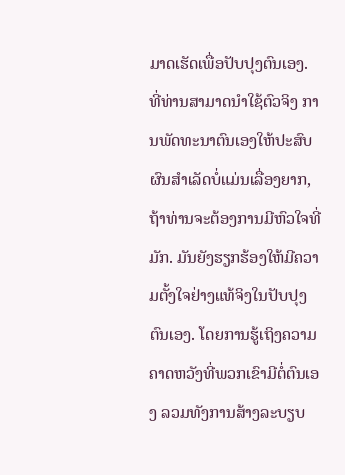ມາດເຮັດເພື່ອປັບປຸງຕົນເອງ. ທີ່ທ່ານສາມາດນໍາໃຊ້ຕົວຈິງ ການພັດທະນາຕົນເອງໃຫ້ປະສົບຜົນສຳເລັດບໍ່ແມ່ນເລື່ອງຍາກ, ຖ້າທ່ານຈະຕ້ອງການມີຫົວໃຈທີ່ມັກ. ມັນຍັງຮຽກຮ້ອງໃຫ້ມີຄວາມຕັ້ງໃຈຢ່າງແທ້ຈິງໃນປັບປຸງຕົນເອງ. ໂດຍການຮູ້ເຖິງຄວາມຄາດຫວັງທີ່ພວກເຂົາມີຕໍ່ຕົນເອງ ລວມທັງການສ້າງລະບຽບ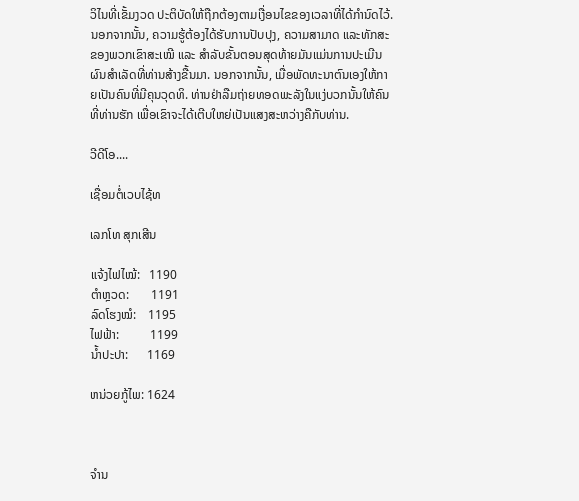ວິໄນທີ່ເຂັ້ມງວດ ປະຕິບັດໃຫ້ຖືກຕ້ອງຕາມເງື່ອນໄຂຂອງເວລາທີ່ໄດ້ກຳນົດໄວ້. ນອກຈາກນັ້ນ, ຄວາມຮູ້ຕ້ອງໄດ້ຮັບການປັບປຸງ, ຄວາມສາມາດ ແລະທັກສະຂອງພວກເຂົາສະເໝີ ແລະ ສຳລັບຂັ້ນຕອນສຸດທ້າຍມັນແມ່ນການປະເມີນຜົນສຳເລັດທີ່ທ່ານສ້າງຂື້ນມາ. ນອກຈາກນັ້ນ, ເມື່ອພັດທະນາຕົນເອງໃຫ້ກາຍເປັນຄົນທີ່ມີຄຸນວຸດທິ. ທ່ານຢ່າລືມຖ່າຍທອດພະລັງໃນແງ່ບວກນັ້ນໃຫ້ຄົນທີ່ທ່ານຮັກ ເພື່ອເຂົາຈະໄດ້ເຕີບໃຫຍ່ເປັນແສງສະຫວ່າງຄືກັບທ່ານ.

ວີດີໂອ....

ເຊື່ອມຕໍ່ເວບໄຊ້ທ

ເລກໂທ ສຸກເສີນ

ແຈ້ງໄຟໄໝ້:   1190
ຕຳຫຼວດ:       1191
ລົດໂຮງໝໍ:    1195
ໄຟຟ້າ:          1199
ນໍ້າປະປາ:      1169

ຫນ່ວຍກູ້ໄພ: 1624



ຈຳນ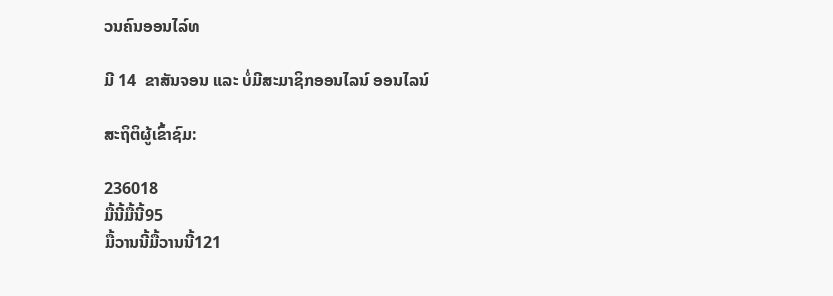ວນຄົນອອນໄລ໌ທ

ມີ 14  ຂາສັນຈອນ ແລະ ບໍ່ມີສະມາຊິກອອນໄລນ໌ ອອນໄລນ໌

ສະຖິຕິຜູ້ເຂົ້າຊົມ:

236018
ມື້ນີ້ມື້ນີ້95
ມື້ວານນີ້ມື້ວານນີ້121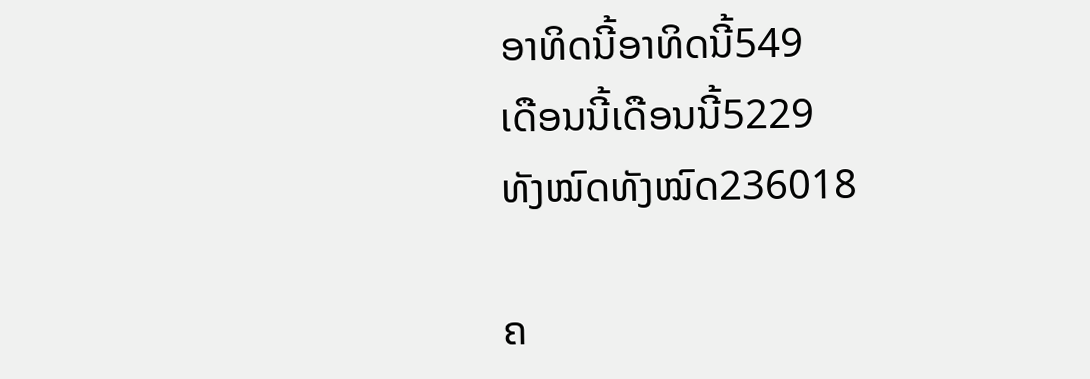ອາທິດນີ້ອາທິດນີ້549
ເດືອນນີ້ເດືອນນີ້5229
ທັງໝົດທັງໝົດ236018

ຄ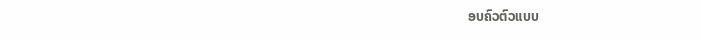ອບຄົວຕົວແບບ